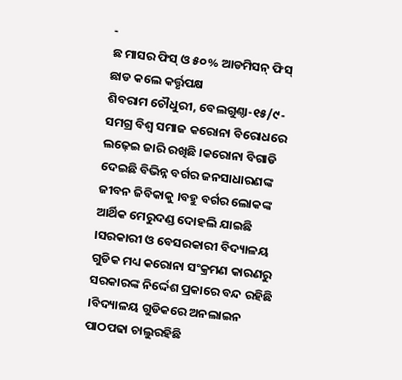-
ଛ ମାସର ଫିସ୍ ଓ ୫୦% ଆଡମିସନ୍ ଫିସ୍ ଛାଡ କଲେ କର୍ତ୍ତୃପକ୍ଷ
ଶିବରାମ ଚୌଧୁରୀ, ବେଲଗୁଣ୍ଠା-୧୫/୯-ସମଗ୍ର ବିଶ୍ୱ ସମାଜ କରୋନା ବିରୋଧରେ ଲଢ଼େଇ ଜାରି ରଖିଛି ।କରୋନା ବିଗାଡି ଦେଇଛି ବିଭିନ୍ନ ବର୍ଗର ଜନସାଧାରଣଙ୍କ ଜୀବନ ଜିବିକାକୁ ।ବହୁ ବର୍ଗର ଲୋକଙ୍କ ଆର୍ଥିକ ମେରୁଦଣ୍ଡ ଦୋହଲି ଯାଇଛି ।ସରକାରୀ ଓ ବେସରକାରୀ ବିଦ୍ୟାଳୟ ଗୁଡିକ ମଧ୍ୟ କରୋନା ସଂକ୍ରମଣ କାରଣରୁ ସରକାରଙ୍କ ନିର୍ଦ୍ଦେଶ ପ୍ରକାରେ ବନ୍ଦ ରହିଛି ।ବିଦ୍ୟାଳୟ ଗୁଡିକରେ ଅନଲାଇନ ପାଠପଢା ଚାଲୁରହିଛି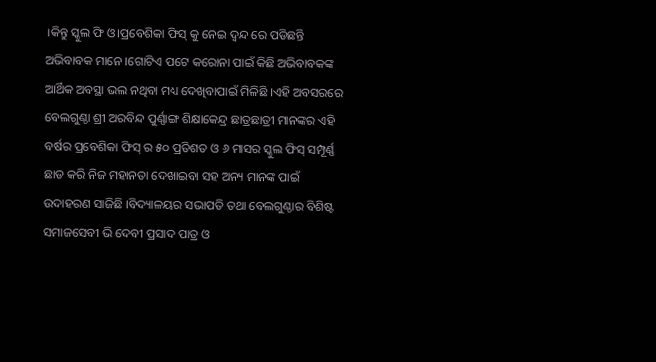।କିନ୍ତୁ ସ୍କୁଲ ଫି ଓ।ପ୍ରବେଶିକା ଫିସ୍ କୁ ନେଇ ଦ୍ୱନ୍ଦ ରେ ପଡିଛନ୍ତି ଅଭିବାବକ ମାନେ ।ଗୋଟିଏ ପଟେ କରୋନା ପାଇଁ କିଛି ଅଭିବାବକଙ୍କ ଆର୍ଥିକ ଅବସ୍ଥା ଭଲ ନଥିବା ମଧ୍ୟ ଦେଖିବାପାଇଁ ମିଳିଛି ।ଏହି ଅବସରରେ ବେଲଗୁଣ୍ଠା ଶ୍ରୀ ଅରବିନ୍ଦ ପୁର୍ଣ୍ଣାଙ୍ଗ ଶିକ୍ଷାକେନ୍ଦ୍ର ଛାତ୍ରଛାତ୍ରୀ ମାନଙ୍କର ଏହି ବର୍ଷର ପ୍ରବେଶିକା ଫିସ୍ ର ୫୦ ପ୍ରତିଶତ ଓ ୬ ମାସର ସ୍କୁଲ ଫିସ୍ ସମ୍ପୂର୍ଣ୍ଣ ଛାଡ କରି ନିଜ ମହାନତା ଦେଖାଇବା ସହ ଅନ୍ୟ ମାନଙ୍କ ପାଇଁ ଉଦାହରଣ ସାଜିଛି ।ବିଦ୍ୟାଳୟର ସଭାପତି ତଥା ବେଲଗୁଣ୍ଠାର ବିଶିଷ୍ଟ ସମାଜସେବୀ ଭି ଦେବୀ ପ୍ରସାଦ ପାତ୍ର ଓ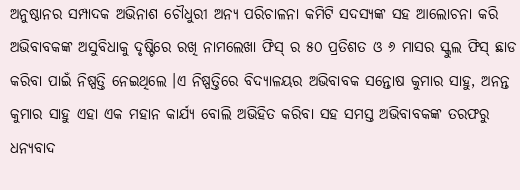ଅନୁଷ୍ଠାନର ସମ୍ପାଦକ ଅଭିନାଶ ଚୌଧୁରୀ ଅନ୍ୟ ପରିଚାଳନା କମିଟି ସଦସ୍ୟଙ୍କ ସହ ଆଲୋଚନା କରି ଅଭିବାବକଙ୍କ ଅସୁବିଧାକୁ ଦୃଷ୍ଟିରେ ରଖି ନାମଲେଖା ଫିସ୍ ର ୫୦ ପ୍ରତିଶତ ଓ ୬ ମାସର ସ୍କୁଲ ଫିସ୍ ଛାଡ କରିବା ପାଇଁ ନିଷ୍ପତ୍ତି ନେଇଥିଲେ ।ଏ ନିଷ୍ପତ୍ତିରେ ବିଦ୍ୟାଳୟର ଅଭିବାବକ ସନ୍ତୋଷ କୁମାର ସାହୁ, ଅନନ୍ତ କୁମାର ସାହୁ ଏହା ଏକ ମହାନ କାର୍ଯ୍ୟ ବୋଲି ଅଭିହିତ କରିବା ସହ ସମସ୍ତ ଅଭିବାବକଙ୍କ ତରଫରୁ ଧନ୍ୟବାଦ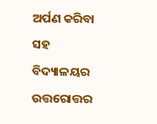ଅର୍ପଣ କରିବା ସହ ବିଦ୍ୟାଳୟର ଉତ୍ତରୋତ୍ତର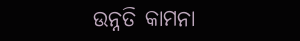ଉନ୍ନତି କାମନା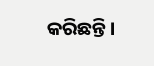କରିଛନ୍ତି ।